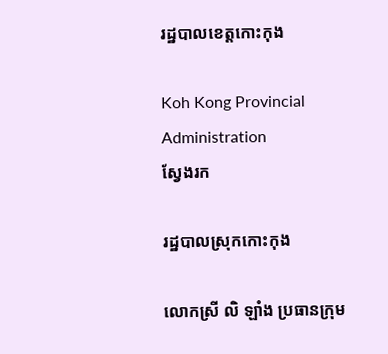រដ្ឋបាលខេត្តកោះកុង

Koh Kong Provincial Administration
ស្វែងរក

រដ្ឋបាលស្រុកកោះកុង

លោកស្រី លិ ឡាំង ប្រធានក្រុម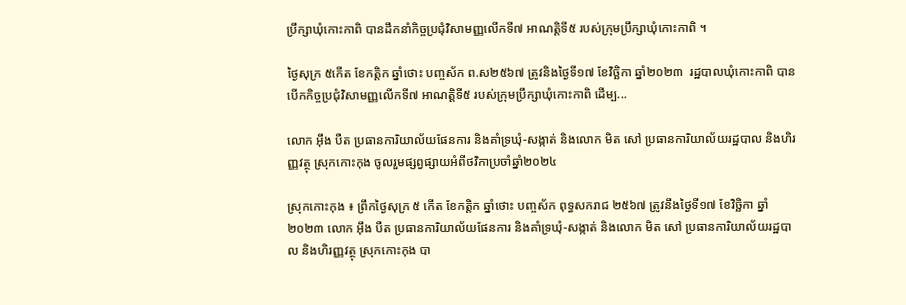ប្រឹក្សាឃុំកោះកាពិ បានដឹកនាំកិច្ចប្រជុំវិសាមញ្ញលើកទី៧ អាណត្តិទី៥ របស់ក្រុមប្រឹក្សាឃុំកោះកាពិ ។

ថ្ងៃសុក្រ ៥កើត ខែកត្តិក ឆ្នាំថោះ បញ្ចស័ក ព.ស២៥៦៧ ត្រូវនិងថ្ងៃទី១៧ ខែវិច្ឆិកា ឆ្នាំ២០២៣  រដ្ឋបាលឃុំកោះកាពិ បានបើកកិច្ចប្រជុំវិសាមញ្ញលើកទី៧ អាណត្តិទី៥ របស់ក្រុមប្រឹក្សាឃុំកោះកាពិ ដើម្ប...

លោក អ៊ឹង បឺត ប្រធានការិយាល័យផែនការ និងគាំទ្រឃុំ-សង្កាត់ និងលោក មិត សៅ ប្រធានការិយាល័យរដ្ឋបាល និងហិរញ្ញវត្ថុ ស្រុកកោះកុង ចូលរួមផ្សព្វផ្សាយអំពីថវិកាប្រចាំឆ្នាំ២០២៤

ស្រុកកោះកុង ៖ ព្រឹកថ្ងៃសុក្រ ៥ កើត ខែកត្តិក ឆ្នាំថោះ បញ្ចស័ក ពុទ្ធសករាជ ២៥៦៧ ត្រូវនឹងថ្ងៃទី១៧ ខែវិច្ឆិកា ឆ្នាំ២០២៣ លោក អ៊ឹង បឺត ប្រធានការិយាល័យផែនការ និងគាំទ្រឃុំ-សង្កាត់ និងលោក មិត សៅ ប្រធានការិយាល័យរដ្ឋបាល និងហិរញ្ញវត្ថុ ស្រុកកោះកុង បា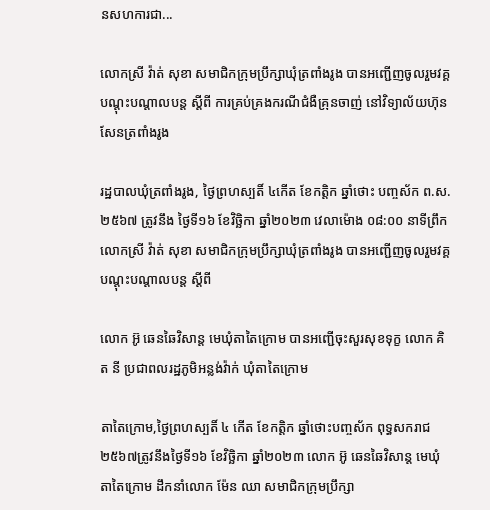នសហការជា...

លោកស្រី វ៉ាត់ សុខា សមាជិកក្រុមប្រឹក្សាឃុំត្រពាំងរូង បានអញ្ជើញចូលរួមវគ្គបណ្តុះបណ្តាលបន្ត ស្តីពី ការគ្រប់គ្រងករណីជំងឺគ្រុនចាញ់ នៅវិទ្យាល័យហ៊ុនសែនត្រពាំងរូង

រដ្ឋបាលឃុំត្រពាំងរូង, ថ្ងៃព្រហស្បតិ៍ ៤កើត ខែកត្តិក ឆ្នាំថោះ បញ្ចស័ក ព.ស. ២៥៦៧ ត្រូវនឹង ថ្ងៃទី១៦ ខែវិច្ឆិកា ឆ្នាំ២០២៣ វេលាម៉ោង ០៨:០០ នាទីព្រឹក លោកស្រី វ៉ាត់ សុខា សមាជិកក្រុមប្រឹក្សាឃុំត្រពាំងរូង បានអញ្ជើញចូលរួមវគ្គបណ្តុះបណ្តាលបន្ត ស្តីពី

លោក អ៊ូ ឆេនឆៃវិសាន្ដ មេឃុំតាតៃក្រោម បានអញ្ជើចុះសួរសុខទុក្ខ លោក គិត នី ប្រជាពលរដ្ឋភូមិអន្លង់វ៉ាក់ ឃុំតាតៃក្រោម

តាតៃក្រោម,ថ្ងៃព្រហស្បតិ៍ ៤ កើត ខែកត្តិក ឆ្នាំថោះបញ្ចស័ក ពុទ្ធសករាជ ២៥៦៧ត្រូវនឹងថ្ងៃទី១៦ ខែវិច្ឆិកា ឆ្នាំ២០២៣ លោក អ៊ូ ឆេនឆៃវិសាន្ដ មេឃុំតាតៃក្រោម ដឹកនាំលោក ម៉ែន ឈា សមាជិកក្រុមប្រឹក្សា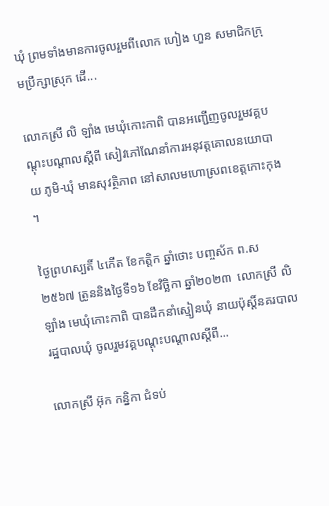ឃុំ ព្រមទាំងមានការចូលរួមពីលោក ហៀង ហួន សមាជិកក្រុមប្រឹក្សាស្រុក ដើ...

លោកស្រី លិ ឡាំង មេឃុំកោះកាពិ បានអញ្ជើញចូលរួមវគ្គបណ្តុះបណ្តាលស្តីពី សៀវភៅណែនាំការអនុវត្តគោលនយោបាយ ភូមិ-ឃុំ មានសុវត្ថិភាព នៅសាលមហោស្រពខេត្តកោះកុង ។

ថ្ងៃព្រហស្បតិ៍ ៤កើត ខែកត្តិក ឆ្នាំថោះ បញ្ចស័ក ព.ស ២៥៦៧ ត្រូននិងថ្ងៃទី១៦ ខែវិច្ឆិកា ឆ្នាំ២០២៣  លោកស្រី លិ ឡាំង មេឃុំកោះកាពិ បានដឹកនាំស្មៀនឃុំ នាយប៉ុស្តិ៍នគរបាលរដ្ឋបាលឃុំ ចូលរួមវគ្គបណ្តុះបណ្តាលស្តីពី...

លោកស្រី អ៊ុក កន្និកា ជំទប់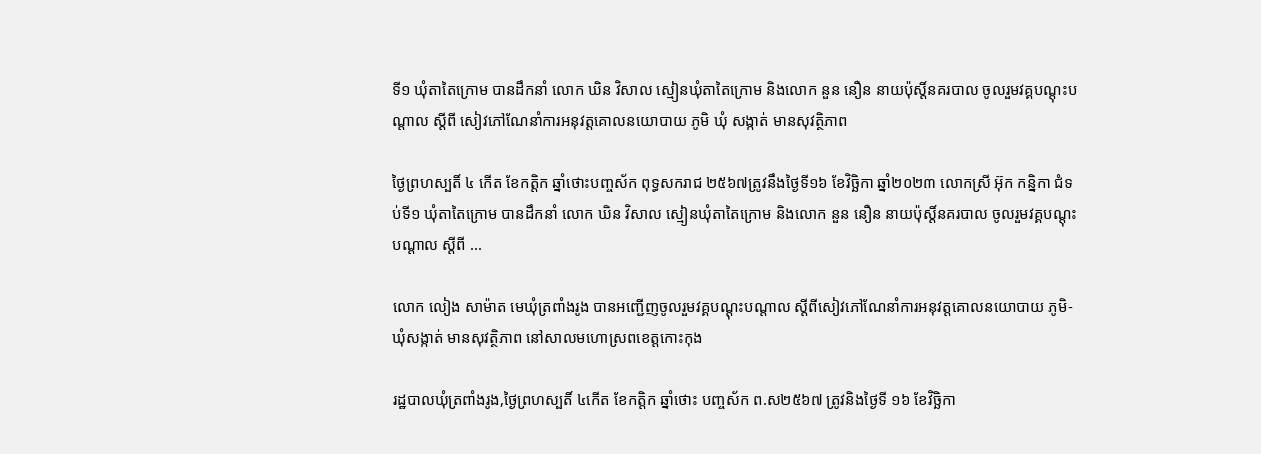ទី១ ឃុំតាតៃក្រោម បានដឹកនាំ លោក ឃិន វិសាល ស្មៀនឃុំតាតៃក្រោម និងលោក នួន នឿន នាយប៉ុស្ដិ៍នគរបាល ចូលរួមវគ្គបណ្ដុះបណ្ដាល ស្ដីពី សៀវភៅណែនាំការអនុវត្តគោលនយោបាយ ភូមិ ឃុំ សង្កាត់ មានសុវត្ថិភាព

ថ្ងៃព្រហស្បតិ៍ ៤ កើត ខែកត្តិក ឆ្នាំថោះបញ្ចស័ក ពុទ្ធសករាជ ២៥៦៧ត្រូវនឹងថ្ងៃទី១៦ ខែវិច្ឆិកា ឆ្នាំ២០២៣ លោកស្រី អ៊ុក កន្និកា ជំទប់ទី១ ឃុំតាតៃក្រោម បានដឹកនាំ លោក ឃិន វិសាល ស្មៀនឃុំតាតៃក្រោម និងលោក នួន នឿន នាយប៉ុស្ដិ៍នគរបាល ចូលរួមវគ្គបណ្ដុះបណ្ដាល ស្ដីពី ...

លោក លៀង សាម៉ាត មេឃុំត្រពាំងរូង បានអញ្ជើញចូលរួមវគ្គបណ្ដុះបណ្តាល ស្តីពីសៀវភៅណែនាំការអនុវត្តគោលនយោបាយ ភូមិ-ឃុំសង្កាត់ មានសុវត្ថិភាព នៅសាលមហោស្រពខេត្តកោះកុង

រដ្ឋបាលឃុំត្រពាំងរូង,ថ្ងៃព្រហស្បតិ៍ ៤កើត ខែកត្តិក ឆ្នាំថោះ បញ្ចស័ក ព.ស២៥៦៧ ត្រូវនិងថ្ងៃទី ១៦ ខែវិច្ឆិកា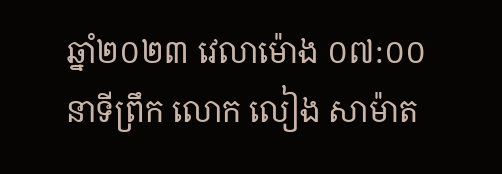ឆ្នាំ២០២៣ វេលាម៉ោង ០៧:០០ នាទីព្រឹក លោក លៀង សាម៉ាត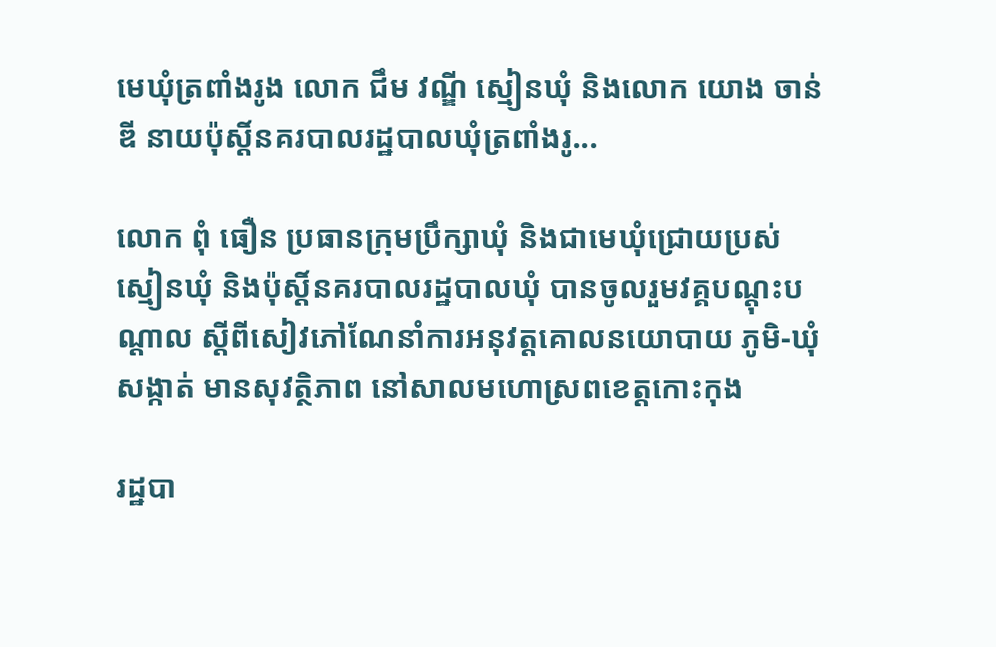មេឃុំត្រពាំងរូង លោក ជឹម វណ្ឌី ស្មៀនឃុំ និងលោក យោង ចាន់ឌី នាយប៉ុស្តិ៍នគរបាលរដ្ឋបាលឃុំត្រពាំងរូ...

លោក ពុំ ធឿន ប្រធានក្រុមប្រឹក្សាឃុំ និងជាមេឃុំជ្រោយប្រស់ ស្មៀនឃុំ និងប៉ុស្តិ៍នគរបាលរដ្ឋបាលឃុំ បានចូលរួមវគ្គបណ្តុះបណ្តាល ស្តីពីសៀវភៅណែនាំការអនុវត្តគោលនយោបាយ ភូមិ-ឃុំសង្កាត់ មានសុវត្ថិភាព នៅសាលមហោស្រពខេត្តកោះកុង

រដ្ឋបា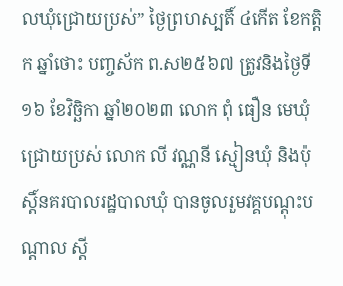លឃុំជ្រោយប្រស់” ថ្ងៃព្រហស្បតិ៍ ៤កើត ខែកត្តិក ឆ្នាំថោះ បញ្ចស័ក ព.ស២៥៦៧ ត្រូវនិងថ្ងៃទី ១៦ ខែវិច្ឆិកា ឆ្នាំ២០២៣ លោក ពុំ ធឿន មេឃុំជ្រោយប្រស់ លោក លី វណ្ណនី ស្មៀនឃុំ និងប៉ុស្តិ៍នគរបាលរដ្ឋបាលឃុំ បានចូលរួមវគ្គបណ្តុះបណ្តាល ស្តី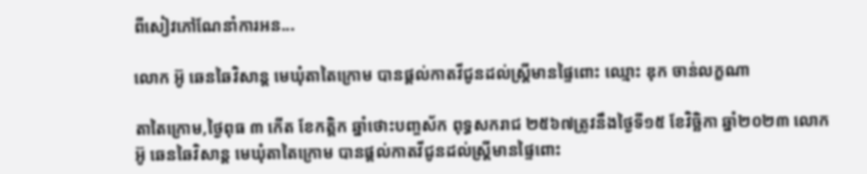ពីសៀវភៅណែនាំការអន...

លោក អ៊ូ ឆេនឆៃវិសាន្ដ មេឃុំតាតៃក្រោម បានផ្ដល់កាតវីជូនដល់ស្ដ្រីមានផ្ទៃពោះ ឈ្មោះ ឌុក ចាន់លក្ខណា

តាតៃក្រោម,ថ្ងៃពុធ ៣ កើត ខែកត្តិក ឆ្នាំថោះបញ្ចស័ក ពុទ្ធសករាជ ២៥៦៧ត្រូវនឹងថ្ងៃទី១៥ ខែវិច្ឆិកា ឆ្នាំ២០២៣ លោក អ៊ូ ឆេនឆៃវិសាន្ដ មេឃុំតាតៃក្រោម បានផ្ដល់កាតវីជូនដល់ស្ដ្រីមានផ្ទៃពោះ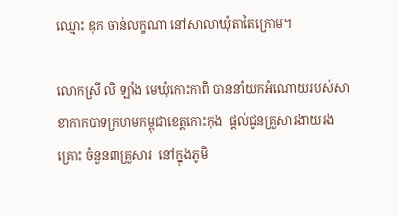ឈ្មោះ ឌុក ចាន់លក្ខណា នៅសាលាឃុំតាតៃក្រោម។

លោកស្រី លិ ឡាំង មេឃុំកោះកាពិ បាននាំយកអំណោយរបស់សាខាកាកបាទក្រហមកម្ពុជាខេត្តកោះកុង  ផ្ដល់ជូនគ្រួសារងាយរងគ្រោះ ចំនួន៣គ្រួសារ  នៅក្នុងភូមិ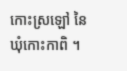កោះស្រឡៅ នៃឃុំកោះកាពិ ។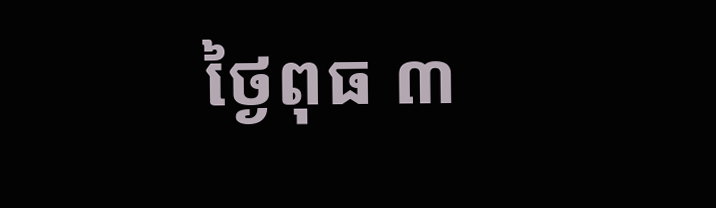ថ្ងៃពុធ ៣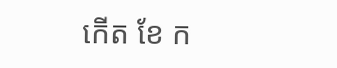កើត ខែ ក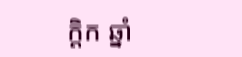ក្តិក ឆ្នាំ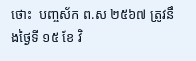ថោះ  បញ្ចស័ក ព.ស ២៥៦៧ ត្រូវនឹងថ្ងៃទី ១៥ ខែ វិ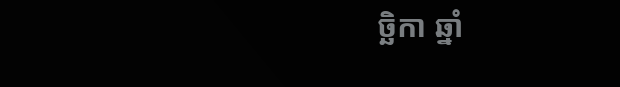ច្ឆិកា ឆ្នាំ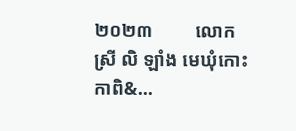២០២៣         លោកស្រី លិ ឡាំង មេឃុំកោះកាពិ&...